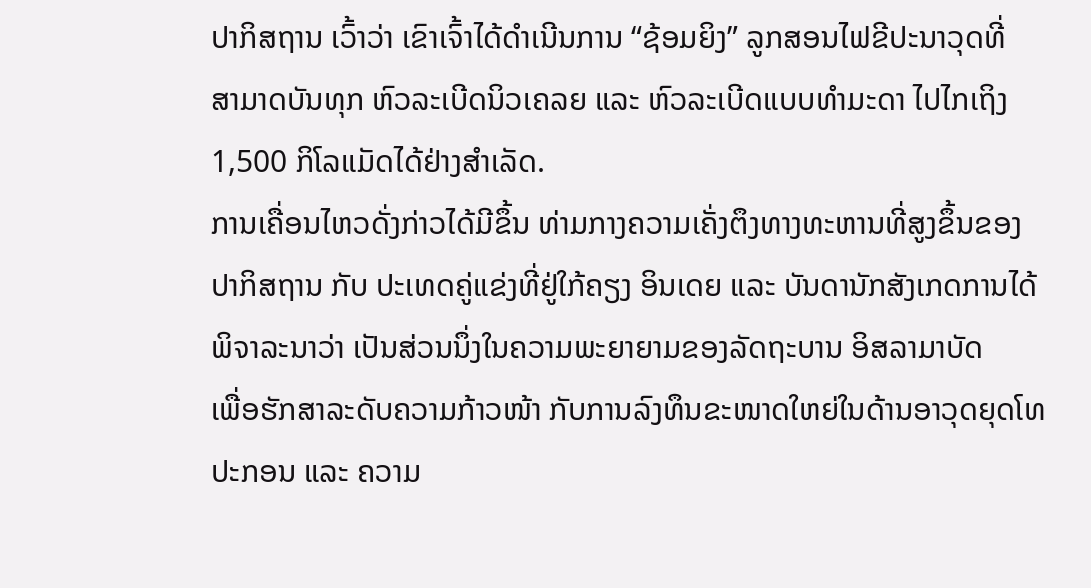ປາກິສຖານ ເວົ້າວ່າ ເຂົາເຈົ້າໄດ້ດຳເນີນການ “ຊ້ອມຍິງ” ລູກສອນໄຟຂີປະນາວຸດທີ່
ສາມາດບັນທຸກ ຫົວລະເບີດນິວເຄລຍ ແລະ ຫົວລະເບີດແບບທຳມະດາ ໄປໄກເຖິງ
1,500 ກິໂລແມັດໄດ້ຢ່າງສຳເລັດ.
ການເຄື່ອນໄຫວດັ່ງກ່າວໄດ້ມີຂຶ້ນ ທ່າມກາງຄວາມເຄັ່ງຕຶງທາງທະຫານທີ່ສູງຂຶ້ນຂອງ
ປາກິສຖານ ກັບ ປະເທດຄູ່ແຂ່ງທີ່ຢູ່ໃກ້ຄຽງ ອິນເດຍ ແລະ ບັນດານັກສັງເກດການໄດ້
ພິຈາລະນາວ່າ ເປັນສ່ວນນຶ່ງໃນຄວາມພະຍາຍາມຂອງລັດຖະບານ ອິສລາມາບັດ
ເພື່ອຮັກສາລະດັບຄວາມກ້າວໜ້າ ກັບການລົງທຶນຂະໜາດໃຫຍ່ໃນດ້ານອາວຸດຍຸດໂທ
ປະກອນ ແລະ ຄວາມ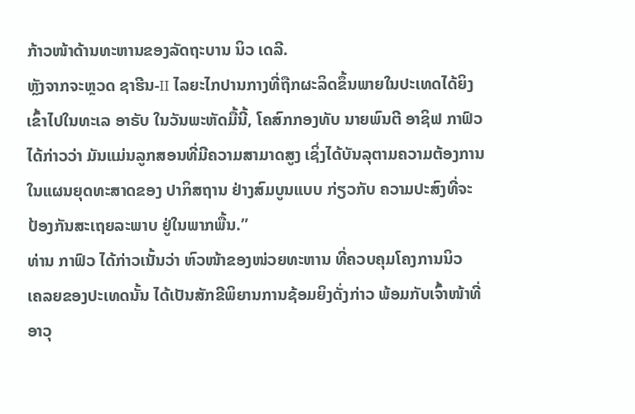ກ້າວໜ້າດ້ານທະຫານຂອງລັດຖະບານ ນິວ ເດລີ.
ຫຼັງຈາກຈະຫຼວດ ຊາຮີນ-II ໄລຍະໄກປານກາງທີ່ຖືກຜະລິດຂຶ້ນພາຍໃນປະເທດໄດ້ຍິງ
ເຂົ້າໄປໃນທະເລ ອາຣັບ ໃນວັນພະຫັດມື້ນີ້, ໂຄສົກກອງທັບ ນາຍພົນຕີ ອາຊິຟ ກາຟົວ
ໄດ້ກ່າວວ່າ ມັນແມ່ນລູກສອນທີ່ມີຄວາມສາມາດສູງ ເຊິ່ງໄດ້ບັນລຸຕາມຄວາມຕ້ອງການ
ໃນແຜນຍຸດທະສາດຂອງ ປາກິສຖານ ຢ່າງສົມບູນແບບ ກ່ຽວກັບ ຄວາມປະສົງທີ່ຈະ
ປ້ອງກັນສະເຖຍລະພາບ ຢູ່ໃນພາກພື້ນ.”
ທ່ານ ກາຟົວ ໄດ້ກ່າວເນັ້ນວ່າ ຫົວໜ້າຂອງໜ່ວຍທະຫານ ທີ່ຄວບຄຸມໂຄງການນິວ
ເຄລຍຂອງປະເທດນັ້ນ ໄດ້ເປັນສັກຂີພິຍານການຊ້ອມຍິງດັ່ງກ່າວ ພ້ອມກັບເຈົ້າໜ້າທີ່
ອາວຸ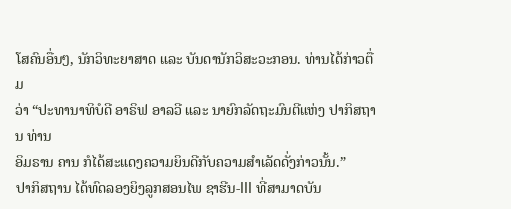ໂສຄົນອື່ນໆ, ນັກວິທະຍາສາດ ແລະ ບັນດານັກວິສະວະກອນ. ທ່ານໄດ້ກ່າວຕື່ມ
ວ່າ “ປະທານາທິບໍດີ ອາຣິຟ ອາລວີ ແລະ ນາຍົກລັດຖະມົນຕີແຫ່ງ ປາກິສຖານ ທ່ານ
ອິມຣານ ຄານ ກໍໄດ້ສະແດງຄວາມຍິນດີກັບຄວາມສຳເລັດດັ່ງກ່າວນັ້ນ.”
ປາກິສຖານ ໄດ້ທົດລອງຍິງລູກສອນໄພ ຊາຮີນ-III ທີ່ສາມາດບັນ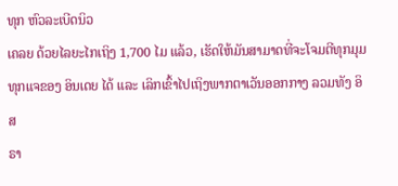ທຸກ ຫົວລະເບີດນິວ
ເຄລຍ ດ້ວຍໄລຍະໄກເຖິງ 1,700 ໄມ ແລ້ວ, ເຮັດໃຫ້ມັນສາມາດທີ່ຈະໂຈມຕີທຸກມຸມ
ທຸກແຈຂອງ ອິນເດຍ ໄດ້ ແລະ ເລິກເຂົ້າໄປເຖິງພາກຕາເວັນອອກກາງ ລວມທັງ ອິສ
ຣາ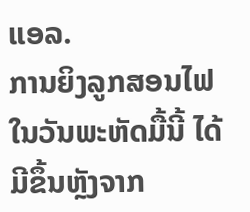ແອລ.
ການຍິງລູກສອນໄຟໃນວັນພະຫັດມື້ນີ້ ໄດ້ມີຂຶ້ນຫຼັງຈາກ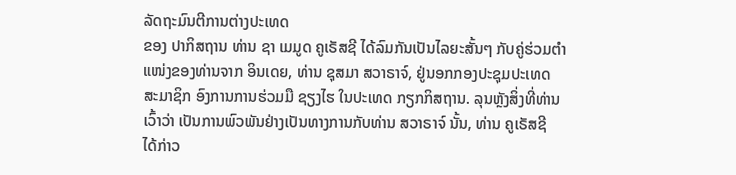ລັດຖະມົນຕີການຕ່າງປະເທດ
ຂອງ ປາກິສຖານ ທ່ານ ຊາ ເມມູດ ຄູເຣັສຊີ ໄດ້ລົມກັນເປັນໄລຍະສັ້ນໆ ກັບຄູ່ຮ່ວມຕຳ
ແໜ່ງຂອງທ່ານຈາກ ອິນເດຍ, ທ່ານ ຊຸສມາ ສວາຣາຈ໌, ຢູ່ນອກກອງປະຊຸມປະເທດ
ສະມາຊິກ ອົງການການຮ່ວມມື ຊຽງໄຮ ໃນປະເທດ ກຽກກິສຖານ. ລຸນຫຼັງສິ່ງທີ່ທ່ານ
ເວົ້າວ່າ ເປັນການພົວພັນຢ່າງເປັນທາງການກັບທ່ານ ສວາຣາຈ໌ ນັ້ນ, ທ່ານ ຄູເຣັສຊີ
ໄດ້ກ່າວ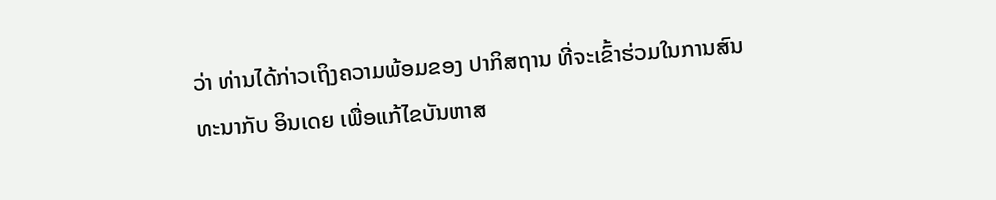ວ່າ ທ່ານໄດ້ກ່າວເຖິງຄວາມພ້ອມຂອງ ປາກິສຖານ ທີ່ຈະເຂົ້າຮ່ວມໃນການສົນ
ທະນາກັບ ອິນເດຍ ເພື່ອແກ້ໄຂບັນຫາສ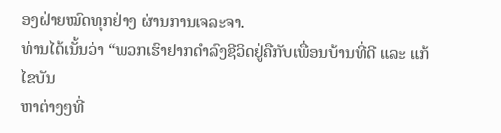ອງຝ່າຍໝົດທຸກຢ່າງ ຜ່ານການເຈລະຈາ.
ທ່ານໄດ້ເນັ້ນວ່າ “ພວກເຮົາຢາກດຳລົງຊີວິດຢູ່ຄືກັບເພື່ອນບ້ານທີ່ດີ ແລະ ແກ້ໄຂບັນ
ຫາຕ່າງໆທີ່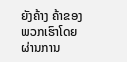ຍັງຄ້າງ ຄ້າຂອງພວກເຮົາໂດຍຜ່ານການ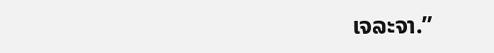ເຈລະຈາ.”